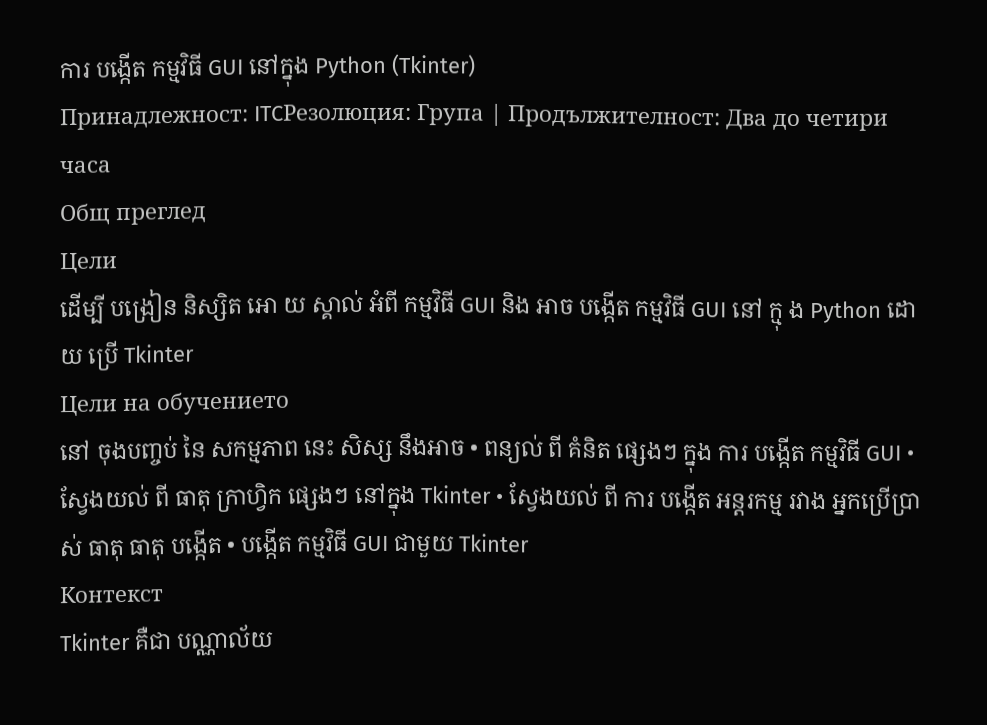ការ បង្កើត កម្មវិធី GUI នៅក្នុង Python (Tkinter)
Принадлежност: ITCРезолюция: Група | Продължителност: Два до четири часа
Общ преглед
Цели
ដើម្បី បង្រៀន និស្សិត ឤេ យ ស្គាល់ អំពី កម្មវិធី GUI និង អាច បង្កើត កម្មវិធី GUI នៅ ក្មុ ង Python ដោយ ប្រើ Tkinter
Цели на обучението
នៅ ចុងបញ្ចប់ នៃ សកម្មភាព នេះ សិស្ស នឹងអាច • ពន្យល់ ពី គំនិត ផ្សេងៗ ក្នុង ការ បង្កើត កម្មវិធី GUI • ស្វែងយល់ ពី ធាតុ ក្រាហ្វិក ផ្សេងៗ នៅក្នុង Tkinter • ស្វែងយល់ ពី ការ បង្កើត អន្តរកម្ម រវាង អ្នកប្រើប្រាស់ ធាតុ ធាតុ បង្កើត • បង្កើត កម្មវិធី GUI ជាមួយ Tkinter
Контекст
Tkinter គឺជា បណ្ណាល័យ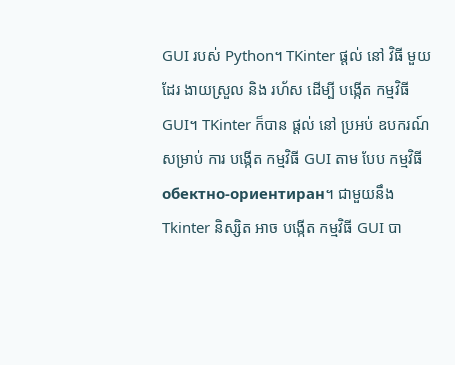GUI របស់ Python។ TKinter ផ្តល់ នៅ វិធី មួយ ដែរ ងាយស្រួល និង រហ័ស ដើម្បី បង្កើត កម្មវិធី GUI។ TKinter ក៏បាន ផ្តល់ នៅ ប្រអប់ ឧបករណ៍ សម្រាប់ ការ បង្កើត កម្មវិធី GUI តាម បែប កម្មវិធី обектно-ориентиран។ ជាមួយនឹង Tkinter និស្សិត អាច បង្កើត កម្មវិធី GUI បា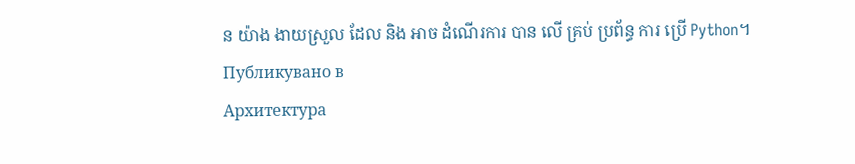ន យ៉ាង ងាយស្រួល ដែល និង អាច ដំណើរការ បាន លើ គ្រប់ ប្រព័ន្ធ ការ ប្រើ Python។
Публикувано в
Архитектура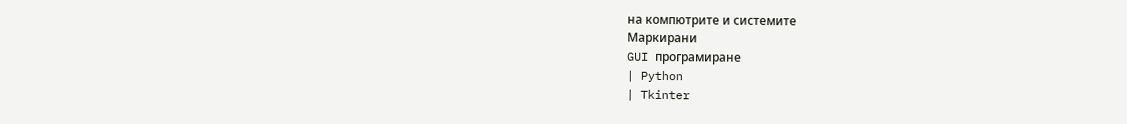на компютрите и системите
Маркирани
GUI програмиране
| Python
| Tkinter